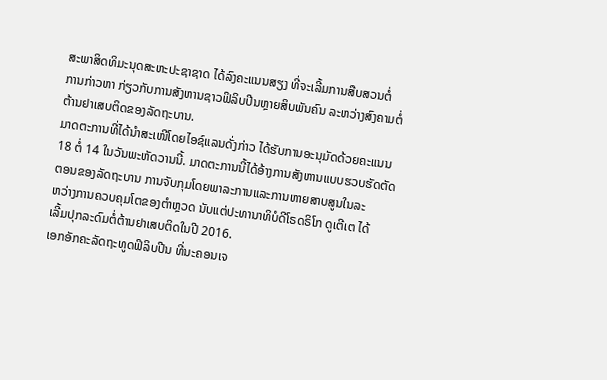ສະພາສິດທິມະນຸດສະຫະປະຊາຊາດ ໄດ້ລົງຄະແນນສຽງ ທີ່ຈະເລີ້ມການສືບສວນຕໍ່
ການກ່າວຫາ ກ່ຽວກັບການສັງຫານຊາວຟິລິບປີນຫຼາຍສິບພັນຄົນ ລະຫວ່າງສົງຄາມຕໍ່
ຕ້ານຢາເສບຕິດຂອງລັດຖະບານ.
ມາດຕະການທີ່ໄດ້ນຳສະເໜີໂດຍໄອຊ໌ແລນດັ່ງກ່າວ ໄດ້ຮັບການອະນຸມັດດ້ວຍຄະແນນ
18 ຕໍ່ 14 ໃນວັນພະຫັດວານນີ້. ມາດຕະການນີ້ໄດ້ອ້າງການສັງຫານແບບຮວບຮັດຕັດ
ຕອນຂອງລັດຖະບານ ການຈັບກຸມໂດຍພາລະການແລະການຫາຍສາບສູນໃນລະ
ຫວ່າງການຄວບຄຸມໂຕຂອງຕຳຫຼວດ ນັບແຕ່ປະທານາທິບໍດີໂຣດຣິໂກ ດູເຕີເຕ ໄດ້
ເລີ້ມປຸກລະດົມຕໍ່ຕ້ານຢາເສບຕິດໃນປີ 2016.
ເອກອັກຄະລັດຖະທູດຟິລິບປີນ ທີ່ນະຄອນເຈ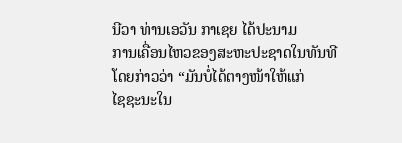ນີວາ ທ່ານເອວັນ ກາເຊຍ ໄດ້ປະນາມ
ການເຄື່ອນໄຫວຂອງສະຫະປະຊາດໃນທັນທີ ໂດຍກ່າວວ່າ “ມັນບໍ່ໄດ້ຕາງໜ້າໃຫ້ແກ່
ໄຊຊະນະໃນ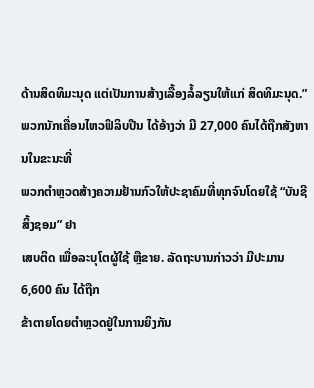ດ້ານສິດທິມະນຸດ ແຕ່ເປັນການສ້າງເລື້ອງລໍ້ລຽນໃຫ້ແກ່ ສິດທິມະນຸດ.”
ພວກນັກເຄື່ອນໄຫວຟິລິບປີນ ໄດ້ອ້າງວ່າ ມີ 27,000 ຄົນໄດ້ຖືກສັງຫານໃນຂະນະທີ່
ພວກຕຳຫຼວດສ້າງຄວາມຢ້ານກົວໃຫ້ປະຊາຄົມທີ່ທຸກຈົນໂດຍໃຊ້ “ບັນຊີສິ້ງຊອມ” ຢາ
ເສບຕິດ ເພື່ອລະບຸໂຕຜູ້ໃຊ້ ຫຼືຂາຍ. ລັດຖະບານກ່າວວ່າ ມີປະມານ 6,600 ຄົນ ໄດ້ຖືກ
ຂ້າຕາຍໂດຍຕຳຫຼວດຢູ່ໃນການຍິງກັນ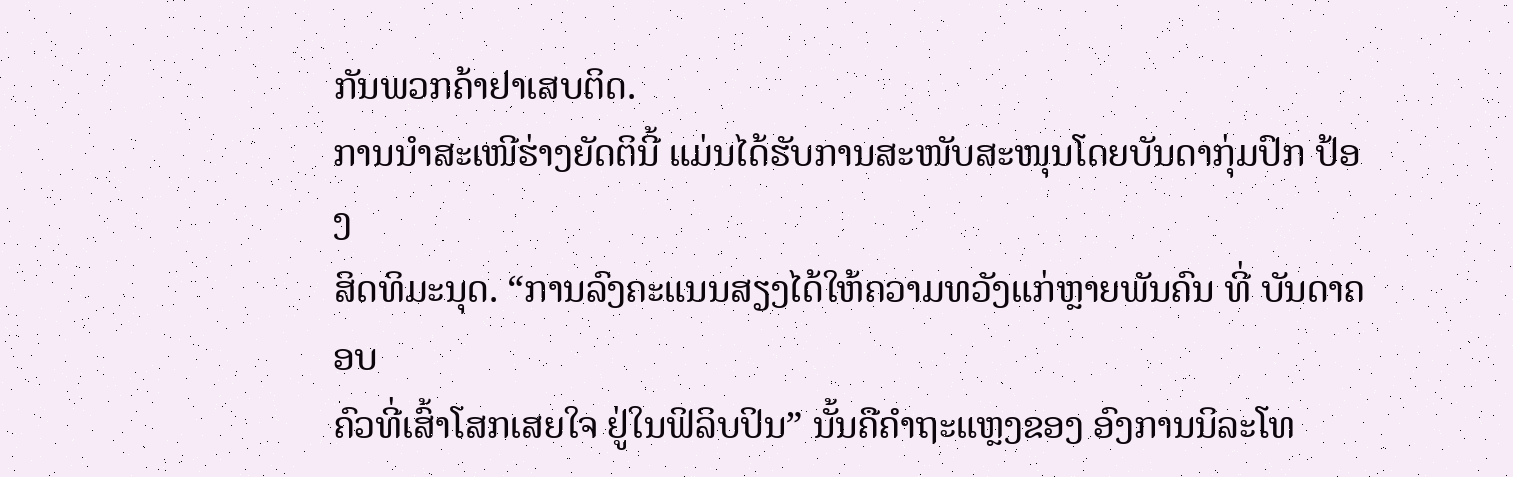ກັນພວກຄ້າຢາເສບຕິດ.
ການນຳສະເໜີຮ່າງຍັດຕິນີ້ ແມ່ນໄດ້ຮັບການສະໜັບສະໜຸນໂດຍບັນດາກຸ່ມປົກ ປ້ອງ
ສິດທິມະນຸດ. “ການລົງຄະແນນສຽງໄດ້ໃຫ້ຄວາມທວັງແກ່ຫຼາຍພັນຄົນ ທີ່ ບັນດາຄອບ
ຄົວທີ່ເສົ້າໂສກເສຍໃຈ ຢູ່ໃນຟິລິບປິນ” ນັ້ນຄືຄຳຖະແຫຼງຂອງ ອົງການນິລະໂທ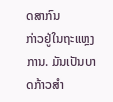ດສາກົນ
ກ່າວຢູ່ໃນຖະແຫຼງການ. ມັນເປັນບາດກ້າວສຳ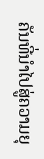ຄັນທີ່ນຳໄປສູ່ຄວາມຍຸ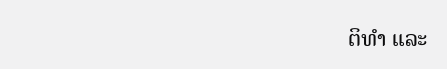ຕິທຳ ແລະ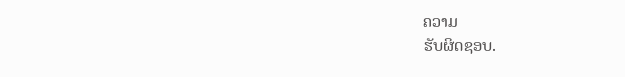ຄວາມ
ຮັບຜິດຊອບ.